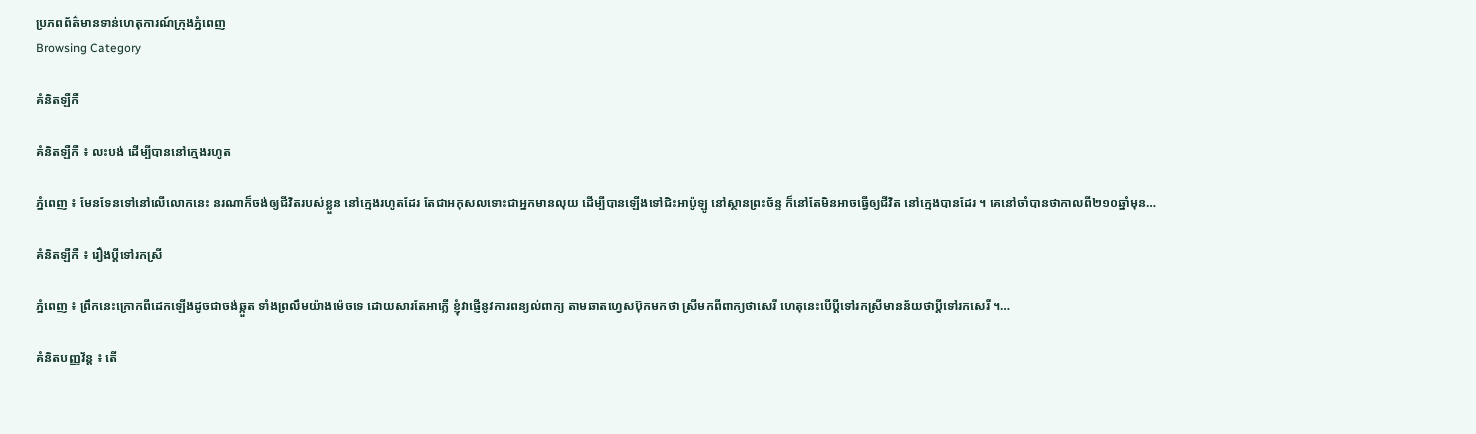ប្រភពព័ត៌មានទាន់ហេតុការណ៍ក្រុងភ្នំពេញ
Browsing Category

គំនិតឡឺកឺ

គំនិតឡឺកឺ ៖ លះបង់ ដើម្បីបាននៅក្មេងរហូត

ភ្នំពេញ ៖ មែនទែនទៅនៅលើលោកនេះ នរណាក៏ចង់ឲ្យជីវិតរបស់ខ្លួន នៅក្មេងរហូតដែរ តែជាអកុសលទោះជាអ្នកមានលុយ ដើម្បីបានឡើងទៅជិះអាប៉ូឡូ នៅស្ថានព្រះច័ន្ទ ក៏នៅតែមិនអាចធ្វើឲ្យជីវិត នៅក្មេងបានដែរ ។ គេនៅចាំបានថាកាលពី២១០ឆ្នាំមុន…

គំនិតឡឺកឺ ៖ រឿងប្ដីទៅរកស្រី

ភ្នំពេញ ៖ ព្រឹកនេះក្រោកពីដេកឡើងដូចជាចង់ឆ្កួត ទាំងព្រលឹមយ៉ាងម៉េចទេ ដោយសារតែអាក្លើ ខ្ញុំវាផ្ញើនូវការពន្យល់ពាក្យ តាមឆាតហ្វេសប៊ុកមកថា ស្រីមកពីពាក្យថាសេរី ហេតុនេះបើប្ដីទៅរកស្រីមានន័យថាប្ដីទៅរកសេរី ។…

គំនិតបញ្ញវ័ន្ដ ៖ តើ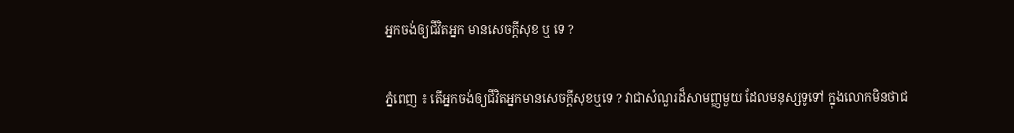អ្នកចង់ឲ្យជីវិតអ្នក មានសេចក្ដីសុខ ឬ ទេ ?

ភ្នំពេញ ៖ តើអ្នកចង់ឲ្យជីវិតអ្នកមានសេចក្ដីសុខឬទេ ? វាជាសំណួរដ៏សាមញ្ញមួយ ដែលមនុស្សទូទៅ ក្នុងលោកមិនថាជ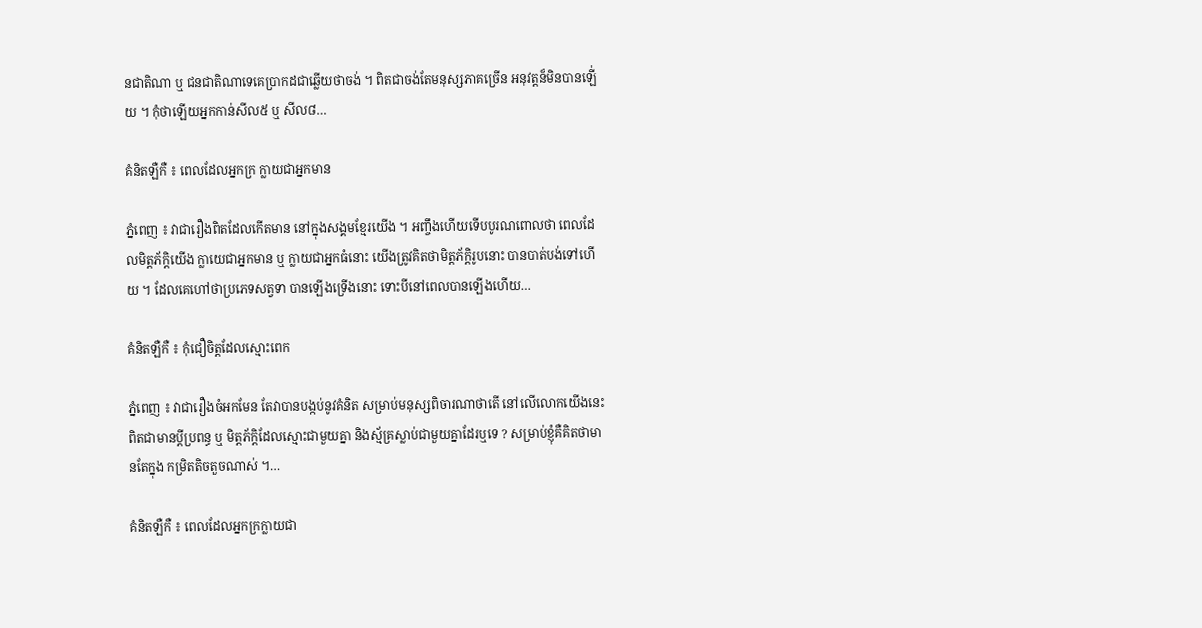នជាតិណា ឬ ជនជាតិណាទេគេប្រាកដជាឆ្លើយថាចង់ ។ ពិតជាចង់តែមនុស្សភាគច្រើន អនុវត្តន៏មិនបានឡើ់យ ។ កុំថាឡើយអ្នកកាន់សីល៥ ឬ សីល៨…

គំនិតឡឺកឺ ៖ ពេលដែលអ្នកក្រ ក្លាយជាអ្នកមាន

ភ្នំពេញ ៖ វាជារឿងពិតដែលកើតមាន នៅក្នុងសង្គមខ្មែរយើង ។ អញ្ចឹងហើយទើបបូរណពោលថា ពេលដែលមិត្តភ័ក្តិយើង ក្លាយេជាអ្នកមាន ឬ ក្លាយជាអ្នកធំនោះ យើងត្រូវគិតថាមិត្តភ័ក្តិរូបនោះ បានបាត់បង់ទៅហើយ ។ ដែលគេហៅថាប្រភេទសត្វទា បានឡើងទ្រើងនោះ ទោះបីនៅពេលបានឡើងហើយ…

គំនិតឡឺកឺ ៖ កុំជឿចិត្តដែលស្មោះពេក

ភ្នំពេញ ៖ វាជារឿងចំអកមែន តែវាបានបង្កប់នូវគំនិត សម្រាប់មនុស្សពិចារណាថាតើ នៅលើលោកយើងនេះពិតជាមានប្ដីប្រពន្ធ ឬ មិត្តភ័ក្តិដែលស្មោះជាមួយគ្នា និងស្ម័គ្រស្លាប់ជាមួយគ្នាដែរឬទេ ? សម្រាប់ខ្ញុំគឺគិតថាមានតែក្នុង កម្រិតតិចតួចណាស់ ។…

គំនិតឡឺកឺ ៖ ពេលដែលអ្នកក្រក្លាយជា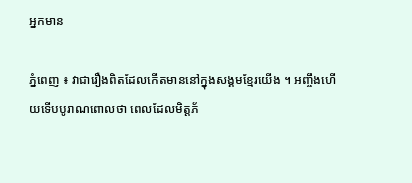អ្នកមាន

ភ្នំពេញ ៖ វាជារឿងពិតដែលកើតមាននៅក្នុងសង្គមខ្មែរយើង ។ អញ្ចឹងហើយទើបបូរាណពោលថា ពេលដែលមិត្តភ័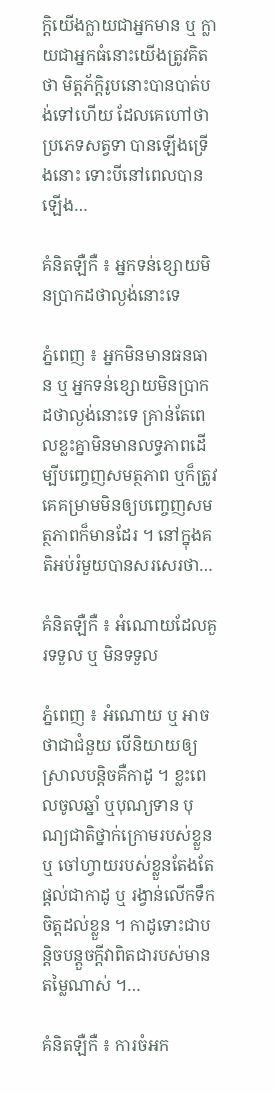ក្តិយើងក្លាយជាអ្នកមាន ឬ ក្លាយជាអ្នកធំនោះយើងត្រូវគិតថា មិត្តភ័ក្តិរូបនោះបានបាត់បង់ទៅហើយ ដែលគេហៅថាប្រភេទសត្វទា បានឡើងទ្រើងនោះ ទោះបីនៅពេលបានឡើង…

គំនិតឡឺកឺ ៖ អ្នកទន់ខ្សោយមិនប្រាកដថាល្ងង់នោះទេ

ភ្នំពេញ ៖ អ្នកមិនមានធនធាន ឬ អ្នកទន់ខ្សោយមិនប្រាកដថាល្ងង់នោះទេ គ្រាន់តែពេលខ្លះគ្នាមិនមានលទ្ធភាពដើម្បីបញ្ចេញសមត្ថភាព ឬក៏ត្រូវគេគម្រាមមិនឲ្យបញ្ចេញសមត្ថភាពក៏មានដែរ ។ នៅក្នុងគតិអប់រំមួយបានសរសេរថា…

គំនិតឡឺកឺ ៖ អំណោយដែលគួរទទួល ឬ មិនទទួល

ភ្នំពេញ ៖ អំណោយ ឬ អាចថាជាជំនួយ បើនិយាយឲ្យស្រាលបន្តិចគឺកាដូ ។ ខ្លះពេលចូលឆ្នាំ ឬបុណ្យទាន បុណ្យជាតិថ្នាក់ក្រោមរបស់ខ្លួន ឬ ចៅហ្វាយរបស់ខ្លួនតែងតែផ្ដល់ជាកាដូ ឬ រង្វាន់លើកទឹកចិត្តដល់ខ្លួន ។ កាដូទោះជាបន្តិចបន្តួចក្ដីវាពិតជារបស់មានតម្លៃណាស់ ។…

គំនិតឡឺកឺ ៖ ការចំអក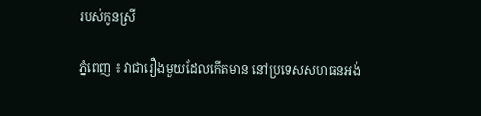របស់កូនស្រី

ភ្នំពេញ ៖ វាជារឿងមួយដែលកើតមាន នៅប្រទេសសហធនអង់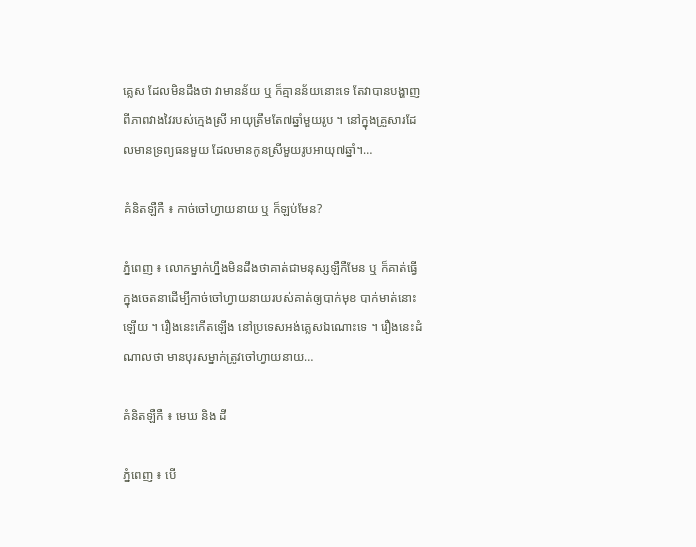គ្លេស ដែលមិនដឹងថា វាមានន័យ ឬ ក៏គ្មានន័យនោះទេ តែវាបានបង្ហាញ ពីភាពវាងវៃរបស់ក្មេងស្រី អាយុត្រឹមតែ៧ឆ្នាំមួយរូប ។ នៅក្នុងគ្រួសារដែលមានទ្រព្យធនមួយ ដែលមានកូនស្រីមួយរូបអាយុ៧ឆ្នាំ។…

គំនិតឡឺកឺ ៖ កាច់ចៅហ្វាយនាយ ឬ ក៏ឡប់មែន?

ភ្នំពេញ ៖ លោកម្នាក់ហ្នឹងមិនដឹងថាគាត់ជាមនុស្សឡឺកឺមែន ឬ ក៏គាត់ធ្វើក្នុងចេតនាដើម្បីកាច់ចៅហ្វាយនាយរបស់គាត់ឲ្យបាក់មុខ បាក់មាត់នោះឡើយ ។ រឿងនេះកើតឡើង នៅប្រទេសអង់គ្លេសឯណោះទេ ។ រឿងនេះដំណាលថា មានបុរសម្នាក់ត្រូវចៅហ្វាយនាយ…

គំនិតឡឺកឺ ៖ មេឃ និង ដី

ភ្នំពេញ ៖ បើ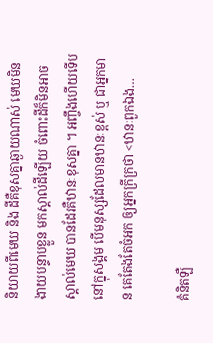និយាយពីមេឃ និង ដីគឺខុសគ្នាឆ្ងាយណាស់ មេឃមិនងាយបន្ទាបខ្លួន មកស្គាល់ដីឡើយ ចំពោះដីក៏មិនអាចស្គាល់មេឃ បានដែរគឺឋានៈខុសគ្នា ។ អញ្ចឹងហើយទើបនៅក្នុសង្គម បើមនុស្សដែលមានឋានៈខ្ពស់ ឬ ជាអ្នកមាន គេតែងតែចំអក ឲ្យអ្នកក្រីក្រថា <ឋានៈពួកឯង…

គំនិតឡឺ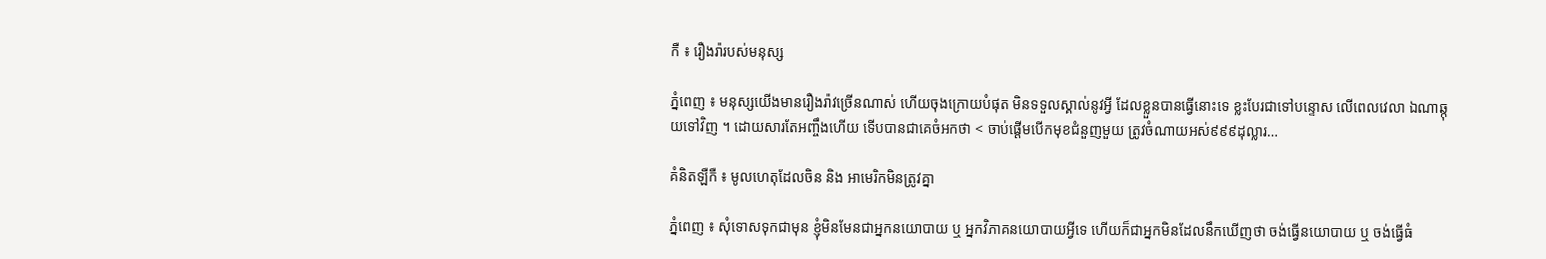កឺ ៖ រឿងរ៉ារបស់មនុស្ស

ភ្នំពេញ ៖ មនុស្សយើងមានរឿងរ៉ាវច្រើនណាស់ ហើយចុងក្រោយបំផុត មិនទទួលស្គាល់នូវអ្វី ដែលខ្លួនបានធ្វើនោះទេ ខ្លះបែរជាទៅបន្ទោស លើពេលវេលា ឯណាឆ្កុយទៅវិញ ។ ដោយសារតែអញ្ចឹងហើយ ទើបបានជាគេចំអកថា < ចាប់ផ្ដើមបើកមុខជំនួញមួយ ត្រូវចំណាយអស់៩៩៩ដុល្លារ…

គំនិតឡឺកឺ ៖ មូលហេតុដែលចិន និង អាមេរិកមិនត្រូវគ្នា

ភ្នំពេញ ៖ សុំទោសទុកជាមុន ខ្ញុំមិនមែនជាអ្នកនយោបាយ ឬ អ្នកវិភាគនយោបាយអ្វីទេ ហើយក៏ជាអ្នកមិនដែលនឹកឃើញថា ចង់ធ្វើនយោបាយ ឬ ចង់ធ្វើធំ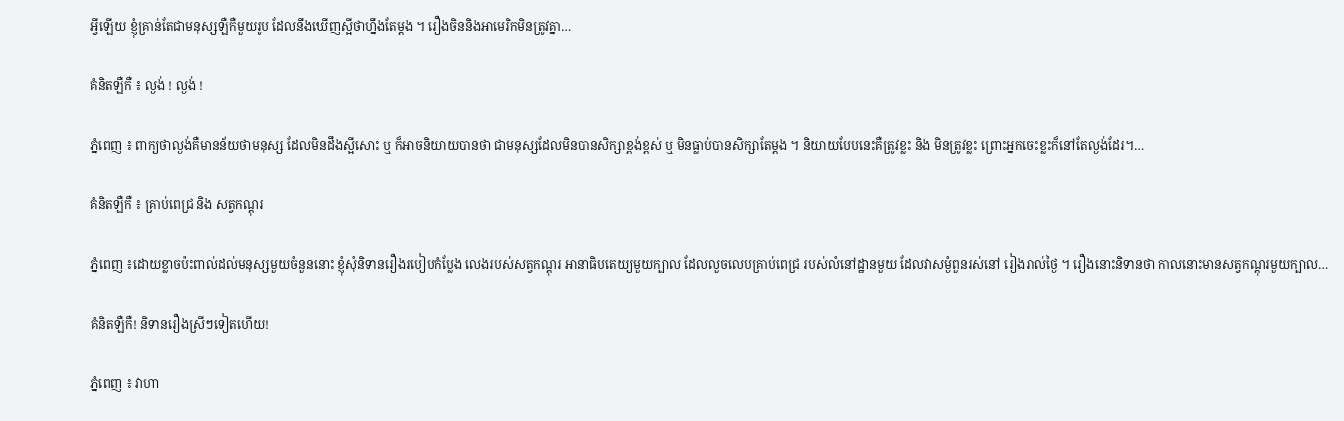អ្វីឡើយ ខ្ញុំគ្រាន់តែជាមនុស្សឡឺកឺមួយរូប ដែលនឹងឃើញស្អីថាហ្នឹងតែម្ដង ។ រឿងចិននិងអាមេរិកមិនត្រូវគ្នា…

គំនិតឡឺកឺ ៖ ល្ងង់ ! ល្ងង់ !

ភ្នំពេញ ៖ ពាក្យថាល្ងង់គឺមានន័យថាមនុស្ស ដែលមិនដឹងស្អីសោះ ឬ ក៏អាចនិយាយបានថា ជាមនុស្សដែលមិនបានសិក្សាខ្ពង់ខ្ពស់ ឬ មិនធ្លាប់បានសិក្សាតែម្ដង ។ និយាយបែបនេះគឺត្រូវខ្លះ និង មិនត្រូវខ្លះ ព្រោះអ្នកចេះខ្លះក៏នៅតែល្ងង់ដែរ។…

គំនិតឡឺកឺ ៖ គ្រាប់ពេជ្រ និង សត្វកណ្ដុរ

ភ្នំពេញ ៖ដោយខ្លាចប៉ះពាល់ដល់មនុស្សមួយចំនួននោះ ខ្ញុំសុំនិទានរឿងរបៀបកំប្លែង លេងរបស់សត្វកណ្ដុរ អានាធិបតេយ្យមួយក្បាល ដែលលួចលេបគ្រាប់ពេជ្រ របស់លំនៅដ្ឋានមួយ ដែលវាសម្ងំពួនរស់នៅ រៀងរាល់ថ្ងៃ ។ រឿងនោះនិទានថា កាលនោះមានសត្វកណ្ដុរមួយក្បាល…

គំនិតឡឺកឺ! និទានរឿងស្រីៗទៀតហើយ!

ភ្នំពេញ ៖ វាហា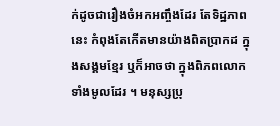ក់ដូចជារឿងចំអកអញ្ចឹងដែរ តែទិដ្ឋភាពនេះ កំពុងតែកើតមានយ៉ាងពិតប្រាកដ ក្នុងសង្គមខ្មែរ ឬក៏អាចថា ក្នុងពិភពលោកទាំងមូលដែរ ។ មនុស្សប្រុ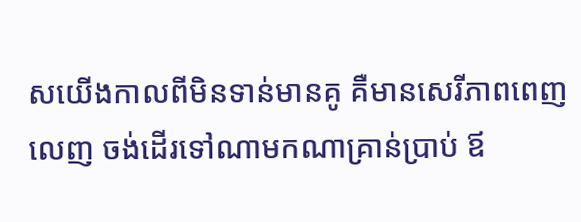សយើងកាលពីមិនទាន់មានគូ គឺមានសេរីភាពពេញលេញ ចង់ដើរទៅណាមកណាគ្រាន់ប្រាប់ ឪ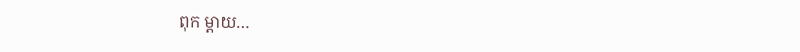ពុក ម្ដាយ…